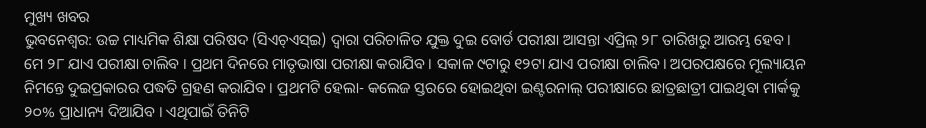ମୁଖ୍ୟ ଖବର
ଭୁବନେଶ୍ୱର: ଉଚ୍ଚ ମାଧ୍ୟମିକ ଶିକ୍ଷା ପରିଷଦ (ସିଏଚ୍ଏସ୍ଇ) ଦ୍ୱାରା ପରିଚାଳିତ ଯୁକ୍ତ ଦୁଇ ବୋର୍ଡ ପରୀକ୍ଷା ଆସନ୍ତା ଏପ୍ରିଲ୍ ୨୮ ତାରିଖରୁ ଆରମ୍ଭ ହେବ। ମେ ୨୮ ଯାଏ ପରୀକ୍ଷା ଚାଲିବ । ପ୍ରଥମ ଦିନରେ ମାତୃଭାଷା ପରୀକ୍ଷା କରାଯିବ । ସକାଳ ୯ଟାରୁ ୧୨ଟା ଯାଏ ପରୀକ୍ଷା ଚାଲିବ। ଅପରପକ୍ଷରେ ମୂଲ୍ୟାୟନ ନିମନ୍ତେ ଦୁଇପ୍ରକାରର ପଦ୍ଧତି ଗ୍ରହଣ କରାଯିବ । ପ୍ରଥମଟି ହେଲା- କଲେଜ ସ୍ତରରେ ହୋଇଥିବା ଇଣ୍ଟରନାଲ୍ ପରୀକ୍ଷାରେ ଛାତ୍ରଛାତ୍ରୀ ପାଇଥିବା ମାର୍କକୁ ୨୦% ପ୍ରାଧାନ୍ୟ ଦିଆଯିବ । ଏଥିପାଇଁ ତିନିଟି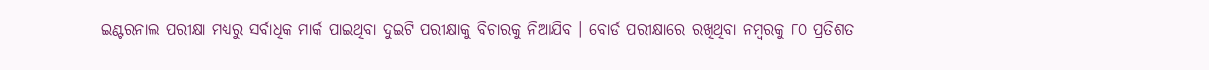ଇଣ୍ଟରନାଲ ପରୀକ୍ଷା ମଧ୍ୟରୁ ସର୍ବାଧିକ ମାର୍କ ପାଇଥିବା ଦୁଇଟି ପରୀକ୍ଷାକୁ ବିଚାରକୁ ନିଆଯିବ । ବୋର୍ଡ ପରୀକ୍ଷାରେ ରଖିଥିବା ନମ୍ବରକୁ ୮୦ ପ୍ରତିଶତ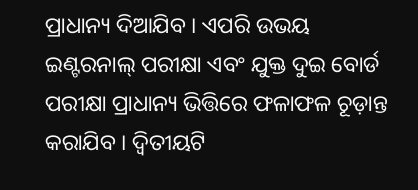ପ୍ରାଧାନ୍ୟ ଦିଆଯିବ । ଏପରି ଉଭୟ ଇଣ୍ଟରନାଲ୍ ପରୀକ୍ଷା ଏବଂ ଯୁକ୍ତ ଦୁଇ ବୋର୍ଡ ପରୀକ୍ଷା ପ୍ରାଧାନ୍ୟ ଭିତ୍ତିରେ ଫଳାଫଳ ଚୂଡ଼ାନ୍ତ କରାଯିବ । ଦ୍ୱିତୀୟଟି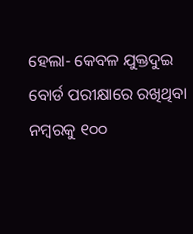ହେଲା- କେବଳ ଯୁକ୍ତଦୁଇ ବୋର୍ଡ ପରୀକ୍ଷାରେ ରଖିଥିବା ନମ୍ବରକୁ ୧୦୦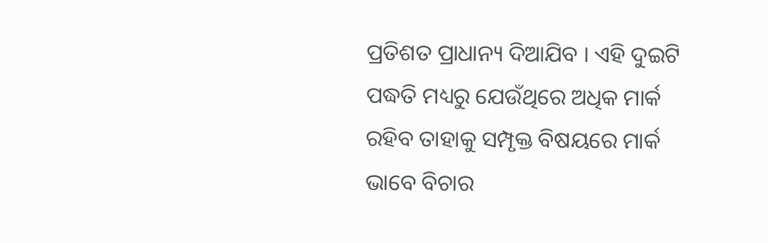ପ୍ରତିଶତ ପ୍ରାଧାନ୍ୟ ଦିଆଯିବ । ଏହି ଦୁଇଟି ପଦ୍ଧତି ମଧ୍ୟରୁ ଯେଉଁଥିରେ ଅଧିକ ମାର୍କ ରହିବ ତାହାକୁ ସମ୍ପୃକ୍ତ ବିଷୟରେ ମାର୍କ ଭାବେ ବିଚାର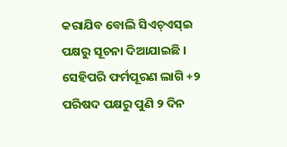କରାଯିବ ବୋଲି ସିଏଚ୍ଏସ୍ଇ ପକ୍ଷରୁ ସୂଚନା ଦିଆଯାଇଛି । ସେହିପରି ଫର୍ମପୂରଣ ଲାଗି +୨ ପରିଷଦ ପକ୍ଷରୁ ପୁଣି ୨ ଦିନ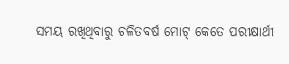ସମୟ ରଖିଥିବାରୁ ଚଳିତବର୍ଷ ମୋଟ୍ କେତେ ପରୀକ୍ଷାର୍ଥୀ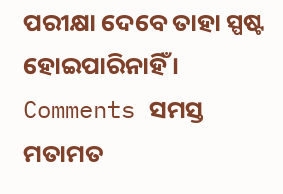ପରୀକ୍ଷା ଦେବେ ତାହା ସ୍ପଷ୍ଟ ହୋଇପାରିନାହିଁ ।
Comments ସମସ୍ତ ମତାମତ